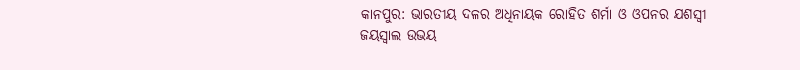କାନପୁର: ଭାରତୀୟ ଦଳର ଅଧିନାୟକ ରୋହିତ ଶର୍ମା ଓ ଓପନର ଯଶସ୍ୱୀ ଜୟସ୍ୱାଲ ଉଭୟ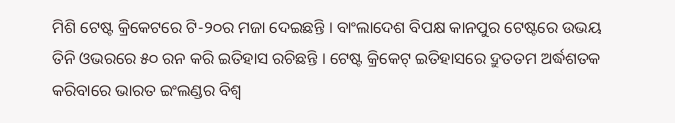ମିଶି ଟେଷ୍ଟ କ୍ରିକେଟରେ ଟି-୨୦ର ମଜା ଦେଇଛନ୍ତି । ବାଂଲାଦେଶ ବିପକ୍ଷ କାନପୁର ଟେଷ୍ଟରେ ଉଭୟ ତିନି ଓଭରରେ ୫୦ ରନ କରି ଇତିହାସ ରଚିଛନ୍ତି । ଟେଷ୍ଟ କ୍ରିକେଟ୍ ଇତିହାସରେ ଦ୍ରୁତତମ ଅର୍ଦ୍ଧଶତକ କରିବାରେ ଭାରତ ଇଂଲଣ୍ଡର ବିଶ୍ୱ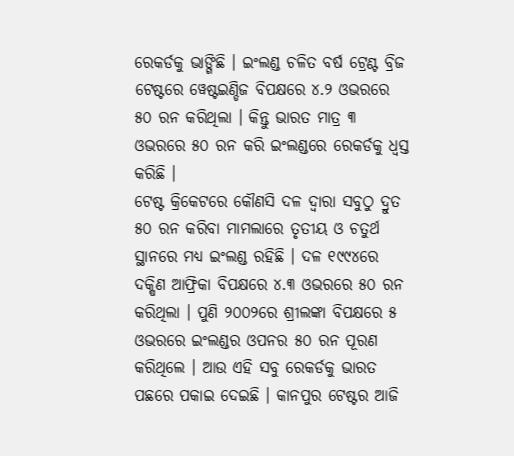ରେକର୍ଡକୁ ଭାଙ୍ଗିଛି । ଇଂଲଣ୍ଡ ଚଳିତ ବର୍ଷ ଟ୍ରେଣ୍ଟ ବ୍ରିଜ ଟେଷ୍ଟରେ ୱେଷ୍ଟଇଣ୍ଡିଜ ବିପକ୍ଷରେ ୪.୨ ଓଭରରେ ୫୦ ରନ କରିଥିଲା । କିନ୍ତୁ ଭାରତ ମାତ୍ର ୩ ଓଭରରେ ୫୦ ରନ କରି ଇଂଲଣ୍ଡରେ ରେକର୍ଡକୁ ଧ୍ୱସ୍ତ କରିଛି ।
ଟେଷ୍ଟ କ୍ରିକେଟରେ କୌଣସି ଦଳ ଦ୍ୱାରା ସବୁଠୁ ଦ୍ରୁତ ୫୦ ରନ କରିବା ମାମଲାରେ ତୃତୀୟ ଓ ଚତୁର୍ଥ ସ୍ଥାନରେ ମଧ୍ୟ ଇଂଲଣ୍ଡ ରହିଛି । ଦଳ ୧୯୯୪ରେ ଦକ୍ଷିଣ ଆଫ୍ରିକା ବିପକ୍ଷରେ ୪.୩ ଓଭରରେ ୫୦ ରନ କରିଥିଲା । ପୁଣି ୨୦୦୨ରେ ଶ୍ରୀଲଙ୍କା ବିପକ୍ଷରେ ୫ ଓଭରରେ ଇଂଲଣ୍ଡର ଓପନର ୫୦ ରନ ପୂରଣ କରିଥିଲେ । ଆଉ ଏହି ସବୁ ରେକର୍ଡକୁ ଭାରତ ପଛରେ ପକାଇ ଦେଇଛି । କାନପୁର ଟେଷ୍ଟର ଆଜି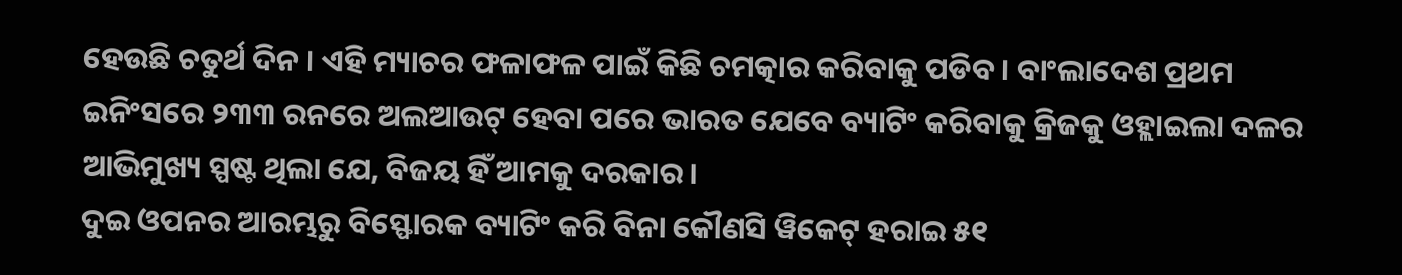ହେଉଛି ଚତୁର୍ଥ ଦିନ । ଏହି ମ୍ୟାଚର ଫଳାଫଳ ପାଇଁ କିଛି ଚମତ୍କାର କରିବାକୁ ପଡିବ । ବାଂଲାଦେଶ ପ୍ରଥମ ଇନିଂସରେ ୨୩୩ ରନରେ ଅଲଆଉଟ୍ ହେବା ପରେ ଭାରତ ଯେବେ ବ୍ୟାଟିଂ କରିବାକୁ କ୍ରିଜକୁ ଓହ୍ଲାଇଲା ଦଳର ଆଭିମୁଖ୍ୟ ସ୍ପଷ୍ଟ ଥିଲା ଯେ, ବିଜୟ ହିଁ ଆମକୁ ଦରକାର ।
ଦୁଇ ଓପନର ଆରମ୍ଭରୁ ବିସ୍ଫୋରକ ବ୍ୟାଟିଂ କରି ବିନା କୌଣସି ୱିକେଟ୍ ହରାଇ ୫୧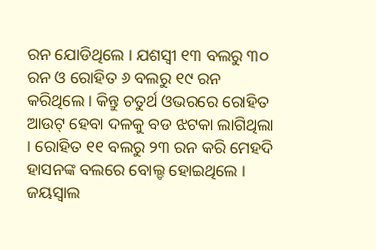ରନ ଯୋଡିଥିଲେ । ଯଶସ୍ୱୀ ୧୩ ବଲରୁ ୩୦ ରନ ଓ ରୋହିତ ୬ ବଲରୁ ୧୯ ରନ କରିଥିଲେ । କିନ୍ତୁ ଚତୁର୍ଥ ଓଭରରେ ରୋହିତ ଆଉଟ୍ ହେବା ଦଳକୁ ବଡ ଝଟକା ଲାଗିଥିଲା । ରୋହିତ ୧୧ ବଲରୁ ୨୩ ରନ କରି ମେହଦି ହାସନଙ୍କ ବଲରେ ବୋଲ୍ଡ ହୋଇଥିଲେ । ଜୟସ୍ୱାଲ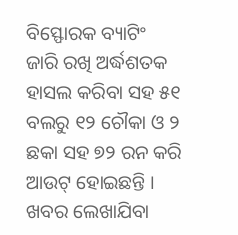ବିସ୍ଫୋରକ ବ୍ୟାଟିଂ ଜାରି ରଖି ଅର୍ଦ୍ଧଶତକ ହାସଲ କରିବା ସହ ୫୧ ବଲରୁ ୧୨ ଚୌକା ଓ ୨ ଛକା ସହ ୭୨ ରନ କରି ଆଉଟ୍ ହୋଇଛନ୍ତି । ଖବର ଲେଖାଯିବା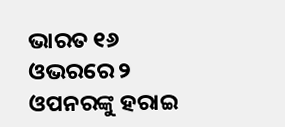ଭାରତ ୧୬ ଓଭରରେ ୨ ଓପନରଙ୍କୁ ହରାଇ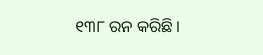୧୩୮ ରନ କରିଛି ।